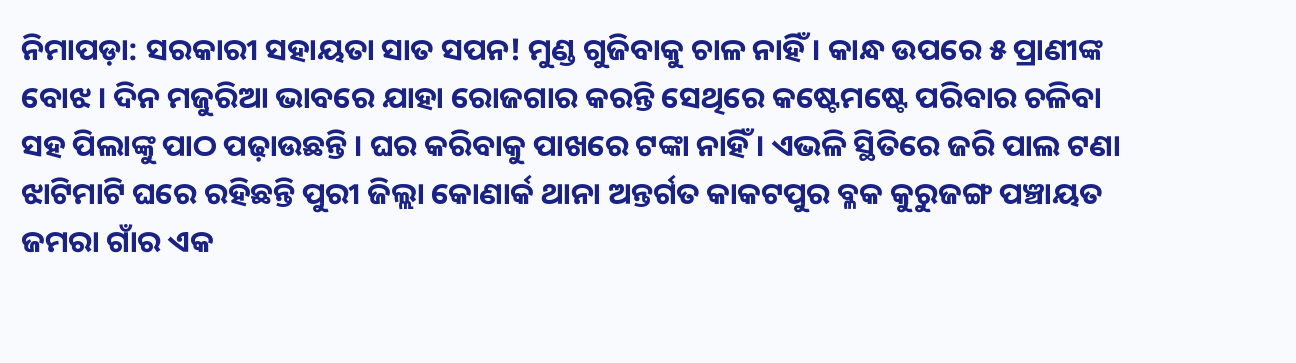ନିମାପଡ଼ା: ସରକାରୀ ସହାୟତା ସାତ ସପନ! ମୁଣ୍ଡ ଗୁଜିବାକୁ ଚାଳ ନାହିଁ । କାନ୍ଧ ଉପରେ ୫ ପ୍ରାଣୀଙ୍କ ବୋଝ । ଦିନ ମଜୁରିଆ ଭାବରେ ଯାହା ରୋଜଗାର କରନ୍ତି ସେଥିରେ କଷ୍ଟେମଷ୍ଟେ ପରିବାର ଚଳିବା ସହ ପିଲାଙ୍କୁ ପାଠ ପଢ଼ାଉଛନ୍ତି । ଘର କରିବାକୁ ପାଖରେ ଟଙ୍କା ନାହିଁ । ଏଭଳି ସ୍ଥିତିରେ ଜରି ପାଲ ଟଣା ଝାଟିମାଟି ଘରେ ରହିଛନ୍ତି ପୁରୀ ଜିଲ୍ଲା କୋଣାର୍କ ଥାନା ଅନ୍ତର୍ଗତ କାକଟପୁର ବ୍ଳକ କୁରୁଜଙ୍ଗ ପଞ୍ଚାୟତ ଜମରା ଗାଁର ଏକ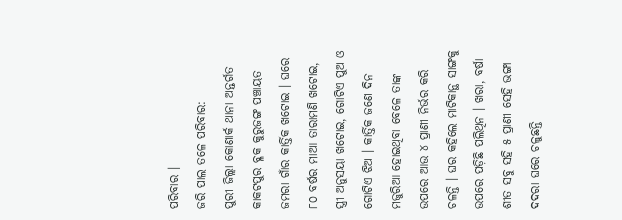ପରିବାର ।
ଜରି ପାଲ ତଳେ ପରିବାର:
ପୁରୀ ଜିଲ୍ଲା କୋଣାର୍କ ଥାନା ଅନ୍ତର୍ଗତ କାକଟପୁର ବ୍ଳକ କୁରୁଜଙ୍ଗ ପଞ୍ଚାୟତ ଜମରା ଗାଁର କାର୍ତ୍ତିକ ଖଟୋଇ । ଘରେ ୮୦ ବର୍ଷର ମାଆ ତାରାମଣି ଖଟୋଇ, ସ୍ତ୍ରୀ ଅନୁସୟା ଖଟୋଇ, ଗୋଟିଏ ପୁଅ ଓ ଗୋଟିଏ ଝିଅ । କାର୍ତ୍ତିକ ଜଣେ ଦିନ ମଜୁରିଆ ହୋଇଥିବା ବେଳେ ତାଙ୍କ ଉପରେ ଆଉ ୪ ପ୍ରାଣୀ ନିର୍ଭର କରି ଚଳନ୍ତି । ଘର କହିଲେ ମାଟିକାନ୍ଥ ସାଙ୍ଗକୁ ଉପରେ ପଡ଼ିଛି ପଲିଥିନ । ଖରା, ବର୍ଷା ଶୀତ ସବୁ ସହି ୫ ପ୍ରାଣୀ ସେହି ଭଙ୍ଗା ଦଦରା ଘରେ ଚଳୁଛନ୍ତି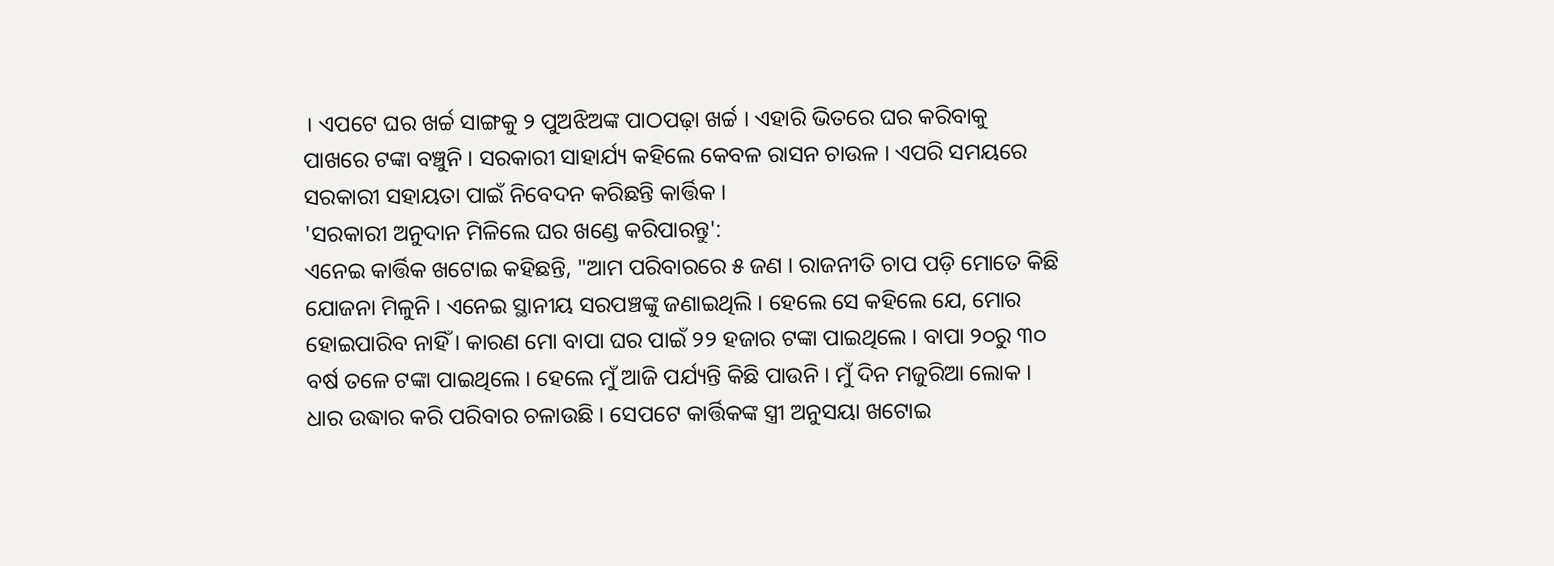। ଏପଟେ ଘର ଖର୍ଚ୍ଚ ସାଙ୍ଗକୁ ୨ ପୁଅଝିଅଙ୍କ ପାଠପଢ଼ା ଖର୍ଚ୍ଚ । ଏହାରି ଭିତରେ ଘର କରିବାକୁ ପାଖରେ ଟଙ୍କା ବଞ୍ଚୁନି । ସରକାରୀ ସାହାର୍ଯ୍ୟ କହିଲେ କେବଳ ରାସନ ଚାଉଳ । ଏପରି ସମୟରେ ସରକାରୀ ସହାୟତା ପାଇଁ ନିବେଦନ କରିଛନ୍ତି କାର୍ତ୍ତିକ ।
'ସରକାରୀ ଅନୁଦାନ ମିଳିଲେ ଘର ଖଣ୍ଡେ କରିପାରନ୍ତୁ':
ଏନେଇ କାର୍ତ୍ତିକ ଖଟୋଇ କହିଛନ୍ତି, "ଆମ ପରିବାରରେ ୫ ଜଣ । ରାଜନୀତି ଚାପ ପଡ଼ି ମୋତେ କିଛି ଯୋଜନା ମିଳୁନି । ଏନେଇ ସ୍ଥାନୀୟ ସରପଞ୍ଚଙ୍କୁ ଜଣାଇଥିଲି । ହେଲେ ସେ କହିଲେ ଯେ, ମୋର ହୋଇପାରିବ ନାହିଁ । କାରଣ ମୋ ବାପା ଘର ପାଇଁ ୨୨ ହଜାର ଟଙ୍କା ପାଇଥିଲେ । ବାପା ୨୦ରୁ ୩୦ ବର୍ଷ ତଳେ ଟଙ୍କା ପାଇଥିଲେ । ହେଲେ ମୁଁ ଆଜି ପର୍ଯ୍ୟନ୍ତି କିଛି ପାଉନି । ମୁଁ ଦିନ ମଜୁରିଆ ଲୋକ । ଧାର ଉଦ୍ଧାର କରି ପରିବାର ଚଳାଉଛି । ସେପଟେ କାର୍ତ୍ତିକଙ୍କ ସ୍ତ୍ରୀ ଅନୁସୟା ଖଟୋଇ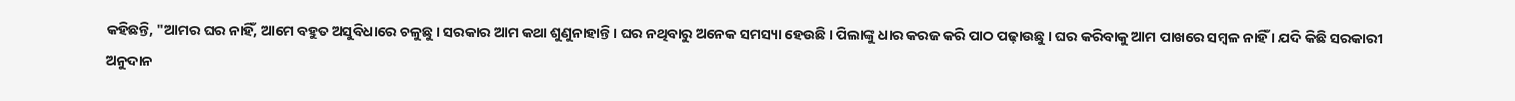କହିଛନ୍ତି, "ଆମର ଘର ନାହିଁ, ଆମେ ବହୁତ ଅସୁବିଧାରେ ଚଳୁଛୁ । ସରକାର ଆମ କଥା ଶୁଣୁନାହାନ୍ତି । ଘର ନଥିବାରୁ ଅନେକ ସମସ୍ୟା ହେଉଛି । ପିଲାଙ୍କୁ ଧାର କରଜ କରି ପାଠ ପଢ଼ାଉଛୁ । ଘର କରିବାକୁ ଆମ ପାଖରେ ସମ୍ବଳ ନାହିଁ । ଯଦି କିଛି ସରକାରୀ ଅନୁଦାନ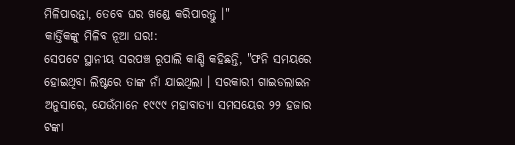ମିଳିପାରନ୍ତା, ତେବେ ଘର ଖଣ୍ଡେ କରିପାରନ୍ତୁ ।"
କାର୍ତ୍ତିକଙ୍କୁ ମିଳିବ ନୂଆ ଘର!:
ସେପଟେ ସ୍ଥାନୀୟ ସରପଞ୍ଚ ରୂପାଲି କାଣ୍ଡି କହିଛନ୍ତି, "ଫନି ସମୟରେ ହୋଇଥିବା ଲିଷ୍ଟରେ ତାଙ୍କ ନାଁ ଯାଇଥିଲା । ସରକାରୀ ଗାଇଡଲାଇନ ଅନୁସାରେ, ଯେଉଁମାନେ ୧୯୯୯ ମହାବାତ୍ୟା ସମସୟେର ୨୨ ହଜାର ଟଙ୍କା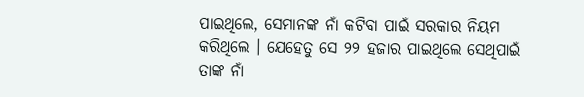ପାଇଥିଲେ, ସେମାନଙ୍କ ନାଁ କଟିବା ପାଇଁ ସରକାର ନିୟମ କରିଥିଲେ । ଯେହେତୁ ସେ ୨୨ ହଜାର ପାଇଥିଲେ ସେଥିପାଇଁ ତାଙ୍କ ନାଁ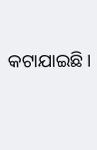କଟାଯାଇଛି ।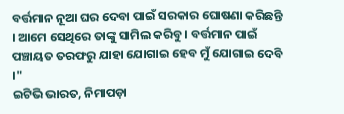ବର୍ତ୍ତମାନ ନୂଆ ଘର ଦେବା ପାଇଁ ସରକାର ଘୋଷଣା କରିଛନ୍ତି । ଆମେ ସେଥିରେ ତାଙ୍କୁ ସାମିଲ କରିବୁ । ବର୍ତ୍ତମାନ ପାଇଁ ପଞ୍ଚାୟତ ତରଫରୁ ଯାହା ଯୋଗାଇ ହେବ ମୁଁ ଯୋଗାଇ ଦେବି ।"
ଇଟିଭି ଭାରତ, ନିମାପଡ଼ା